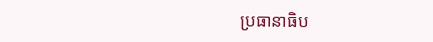ប្រធានាធិប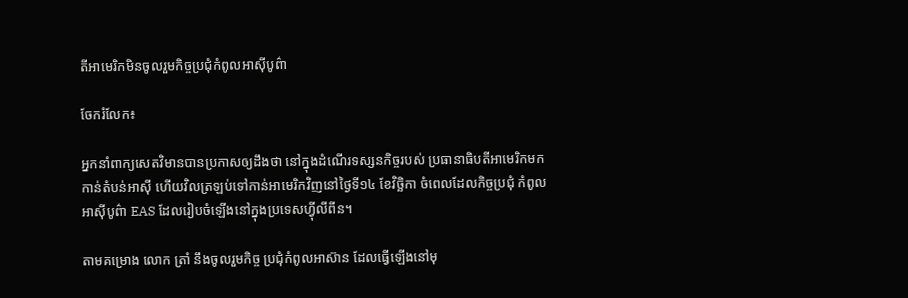តីអាមេរិកមិនចូលរួមកិច្ចប្រជុំកំពូលអាស៊ីបូព៌ា

ចែករំលែក៖

អ្នកនាំពាក្យសេតវិមានបានប្រកាសឲ្យដឹងថា នៅក្នុងដំណើរទស្សនកិច្ចរបស់ ប្រធានាធិបតីអាមេរិកមកកាន់តំបន់អាស៊ី ហើយវិលត្រឡប់ទៅកាន់អាមេរិកវិញនៅថ្ងៃទី១៤ ខែវិច្ឆិកា ចំពេលដែលកិច្ចប្រជុំ កំពូលអាស៊ីបូព៌ា EAS ដែលរៀបចំឡើងនៅក្នុងប្រទេសហ្វុីលីពីន។

តាមគម្រោង លោក ត្រាំ នឹងចូលរួមកិច្ច ប្រជុំកំពូលអាស៊ាន ដែលធ្វើឡើងនៅមុ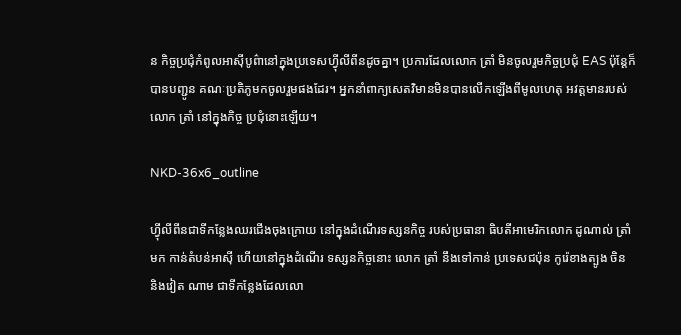ន កិច្ចប្រជុំកំពូលអាស៊ីបូព៌ានៅក្នុងប្រទេសហ្វុីលីពីនដូចគ្នា។ ប្រការដែលលោក ត្រាំ មិនចូលរួមកិច្ចប្រជុំ EAS ប៉ុន្តែក៏បានបញ្ជូន គណៈប្រតិភូមកចូលរួមផងដែរ។ អ្នកនាំពាក្យសេតវិមានមិនបានលើកឡើងពីមូលហេតុ អវត្តមានរបស់លោក ត្រាំ នៅក្នុងកិច្ច ប្រជុំនោះឡើយ។

NKD-36x6_outline

ហ្វុីលីពីនជាទីកន្លែងឈរជើងចុងក្រោយ នៅក្នុងដំណើរទស្សនកិច្ច របស់ប្រធានា ធិបតីអាមេរិកលោក ដូណាល់ ត្រាំ មក កាន់តំបន់អាស៊ី ហើយនៅក្នុងដំណើរ ទស្សនកិច្ចនោះ លោក ត្រាំ នឹងទៅកាន់ ប្រទេសជប៉ុន កូរ៉េខាងត្បូង ចិន និងវៀត ណាម ជាទីកន្លែងដែលលោ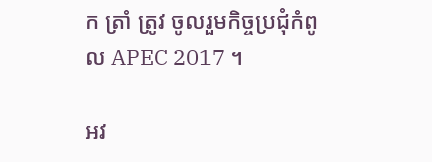ក ត្រាំ ត្រូវ ចូលរួមកិច្ចប្រជុំកំពូល APEC 2017 ។

អវ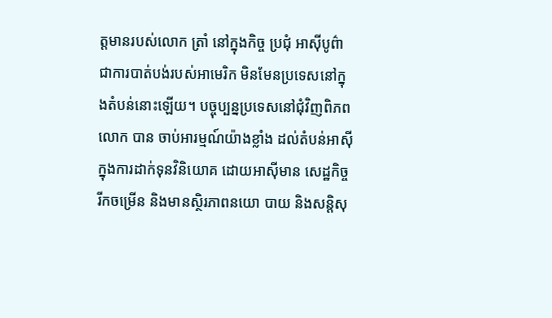ត្តមានរបស់លោក ត្រាំ នៅក្នុងកិច្ច ប្រជុំ អាស៊ីបូព៌ា ជាការបាត់បង់របស់អាមេរិក មិនមែនប្រទេសនៅក្នុងតំបន់នោះឡើយ។ បច្ចុប្បន្នប្រទេសនៅជុំវិញពិភពលោក បាន ចាប់អារម្មណ៍យ៉ាងខ្លាំង ដល់តំបន់អាស៊ី ក្នុងការដាក់ទុនវិនិយោគ ដោយអាស៊ីមាន សេដ្ឋកិច្ចរីកចម្រើន និងមានស្ថិរភាពនយោ បាយ និងសន្តិសុ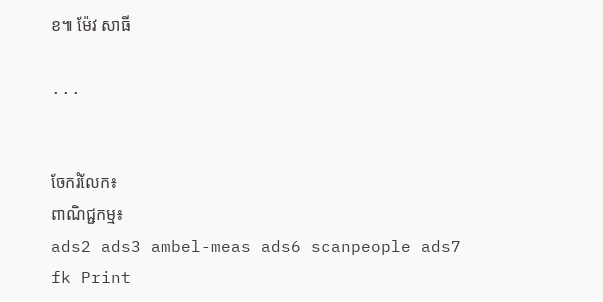ខ៕ ម៉ែវ សាធី

...


ចែករំលែក៖
ពាណិជ្ជកម្ម៖
ads2 ads3 ambel-meas ads6 scanpeople ads7 fk Print